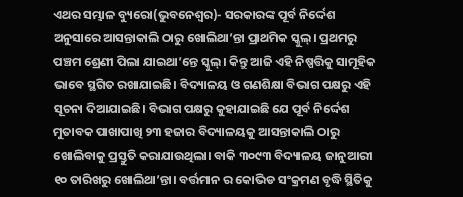ଏଥର ସମ୍ଭାଳ ବ୍ୟୁରୋ(ଭୁବନେଶ୍ଵର)- ସରକାରଙ୍କ ପୂର୍ବ ନିର୍ଦ୍ଦେଶ ଅନୁସାରେ ଆସନ୍ତାକାଲି ଠାରୁ ଖୋଲିଥା’ନ୍ତା ପ୍ରାଥମିକ ସ୍କୁଲ୍। ପ୍ରଥମରୁ ପଞ୍ଚମ ଶ୍ରେଣୀ ପିଲା ଯାଇଥା’ନ୍ତେ ସ୍କୁଲ୍। କିନ୍ତୁ ଆଜି ଏହି ନିଷ୍ପତ୍ତିକୁ ସାମୂହିକ ଭାବେ ସ୍ଥଗିତ ରଖାଯାଇଛି। ବିଦ୍ୟାଳୟ ଓ ଗଣଶିକ୍ଷା ବିଭାଗ ପକ୍ଷରୁ ଏହି ସୂଚନା ଦିଆଯାଇଛି। ବିଭାଗ ପକ୍ଷରୁ କୁହାଯାଇଛି ଯେ ପୂର୍ବ ନିର୍ଦ୍ଦେଶ ମୁତାବକ ପାଖାପାଖି ୨୩ ହଜାର ବିଦ୍ୟାଳୟକୁ ଆସନ୍ତାକାଲି ଠାରୁ ଖୋଲିବାକୁ ପ୍ରସ୍ତୁତି କରାଯାଉଥିଲା। ବାକି ୩୦୯୩ ବିଦ୍ୟାଳୟ ଜାନୁଆରୀ ୧୦ ତାରିଖରୁ ଖୋଲିଥା’ନ୍ତା। ବର୍ତ୍ତମାନ ର କୋଭିଡ ସଂକ୍ରମଣ ବୃଦ୍ଧି ସ୍ଥିତିକୁ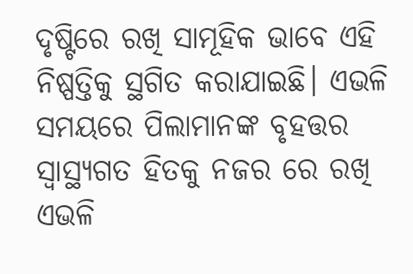ଦୃଷ୍ଟିରେ ରଖି ସାମୂହିକ ଭାବେ ଏହି ନିଷ୍ପତ୍ତିକୁ ସ୍ଥଗିତ କରାଯାଇଛି। ଏଭଳି ସମୟରେ ପିଲାମାନଙ୍କ ବୃହତ୍ତର ସ୍ୱାସ୍ଥ୍ୟଗତ ହିତକୁ ନଜର ରେ ରଖି ଏଭଳି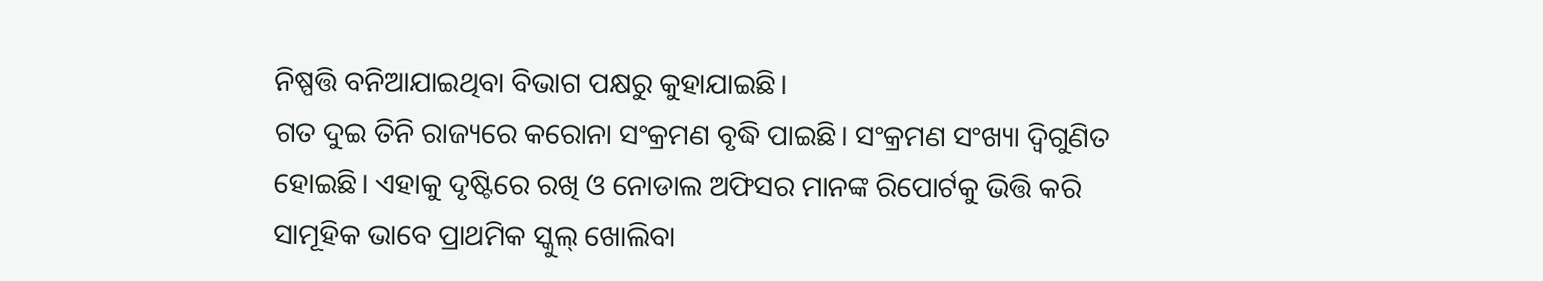ନିଷ୍ପତ୍ତି ବନିଆଯାଇଥିବା ବିଭାଗ ପକ୍ଷରୁ କୁହାଯାଇଛି।
ଗତ ଦୁଇ ତିନି ରାଜ୍ୟରେ କରୋନା ସଂକ୍ରମଣ ବୃଦ୍ଧି ପାଇଛି। ସଂକ୍ରମଣ ସଂଖ୍ୟା ଦ୍ୱିଗୁଣିତ ହୋଇଛି। ଏହାକୁ ଦୃଷ୍ଟିରେ ରଖି ଓ ନୋଡାଲ ଅଫିସର ମାନଙ୍କ ରିପୋର୍ଟକୁ ଭିତ୍ତି କରି ସାମୂହିକ ଭାବେ ପ୍ରାଥମିକ ସ୍କୁଲ୍ ଖୋଲିବା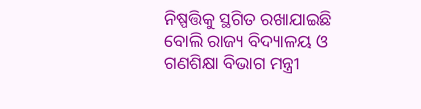ନିଷ୍ପତ୍ତିକୁ ସ୍ଥଗିତ ରଖାଯାଇଛି ବୋଲି ରାଜ୍ୟ ବିଦ୍ୟାଳୟ ଓ ଗଣଶିକ୍ଷା ବିଭାଗ ମନ୍ତ୍ରୀ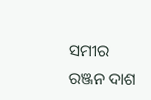ସମୀର ରଞ୍ଜନ ଦାଶ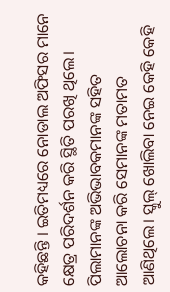କହିଛନ୍ତି । ଇତିମଧ୍ୟରେ ନୋଡାଲ ଅଫିସର ମାନେ କ୍ଷେତ୍ର ପରିଦର୍ଶନ କରି ସ୍ଥିତି ପରଖି ଥିଲେ। ପିଲାମାନଙ୍କ ଅଭିଭାବକମାନଙ୍କ ସହିତ ଆଲୋଚନା କରି ସେମାନଙ୍କ ମତାମତ ଆଣିଥିଲେ। ସ୍କୁଲ୍ ଖୋଲିବା ନେଇ କେହି କେହି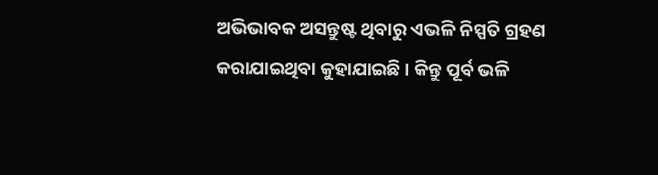ଅଭିଭାବକ ଅସନ୍ତୁଷ୍ଟ ଥିବାରୁ ଏଭଳି ନିସ୍ପତି ଗ୍ରହଣ କରାଯାଇଥିବା କୁହାଯାଇଛି । କିନ୍ତୁ ପୂର୍ବ ଭଳି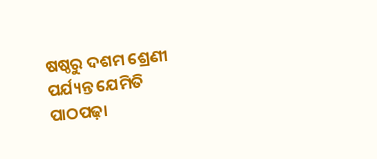ଷଷ୍ଠରୁ ଦଶମ ଶ୍ରେଣୀ ପର୍ଯ୍ୟନ୍ତ ଯେମିତି ପାଠପଢ଼ା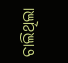ଚାଲିଥିଲା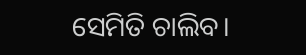ସେମିତି ଚାଲିବ।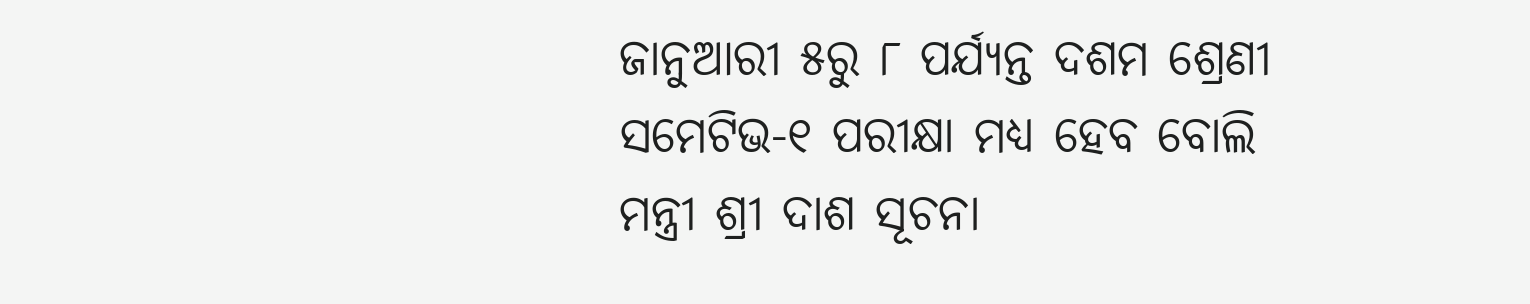ଜାନୁଆରୀ ୫ରୁ ୮ ପର୍ଯ୍ୟନ୍ତ ଦଶମ ଶ୍ରେଣୀ ସମେଟିଭ-୧ ପରୀକ୍ଷା ମଧ୍ୟ ହେବ ବୋଲି ମନ୍ତ୍ରୀ ଶ୍ରୀ ଦାଶ ସୂଚନା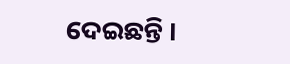ଦେଇଛନ୍ତି ।